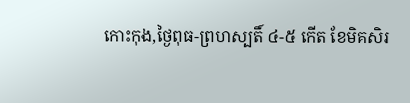កោះកុង,ថ្ងៃពុធ-ព្រហស្បតិ៍ ៤-៥ កើត ខែមិគសិរ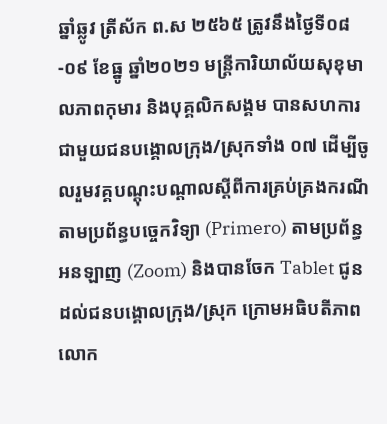ឆ្នាំឆ្លូវ ត្រីស័ក ព.ស ២៥៦៥ ត្រូវនឹងថ្ងៃទី០៨-០៩ ខែធ្នូ ឆ្នាំ២០២១ មន្ត្រីការិយាល័យសុខុមាលភាពកុមារ និងបុគ្គលិកសង្គម បានសហការជាមួយជនបង្គោលក្រុង/ស្រុកទាំង ០៧ ដើម្បីចូលរួមវគ្គបណ្ដុះបណ្ដាលស្ដីពីការគ្រប់គ្រងករណីតាមប្រព័ន្ធបច្ចេកវិទ្យា (Primero) តាមប្រព័ន្ធអនឡាញ (Zoom) និងបានចែក Tablet ជូនដល់ជនបង្គោលក្រុង/ស្រុក ក្រោមអធិបតីភាពលោក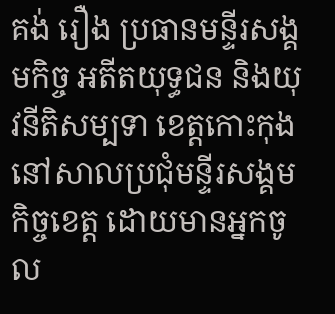គង់ រឿង ប្រធានមន្ទីរសង្គមកិច្ច អតីតយុទ្ធជន និងយុវនីតិសម្បទា ខេត្តកោះកុង នៅសាលប្រជុំមន្ទីរសង្គមកិច្ចខេត្ត ដោយមានអ្នកចូល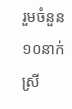រួមចំនួន ១០នាក់ ស្រី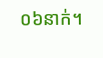០៦នាក់។